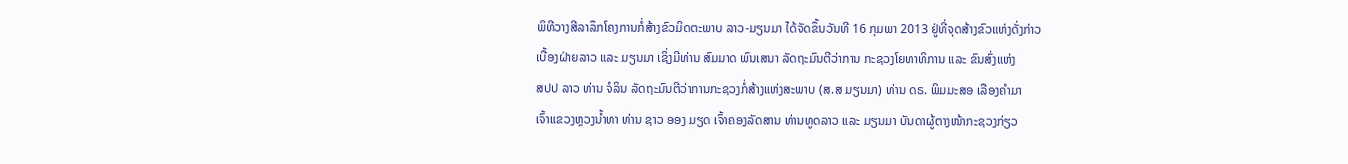ພິທີວາງສີລາລຶກໂຄງການກໍ່ສ້າງຂົວມິດຕະພາບ ລາວ-ມຽນມາ ໄດ້ຈັດຂຶ້ນວັນທີ 16 ກຸມພາ 2013 ຢູ່ທີ່ຈຸດສ້າງຂົວແຫ່ງດັ່ງກ່າວ
ເບື້ອງຝ່າຍລາວ ແລະ ມຽນມາ ເຊິ່ງມີທ່ານ ສົມມາດ ພົນເສນາ ລັດຖະມົນຕີວ່າການ ກະຊວງໂຍທາທິການ ແລະ ຂົນສົ່ງແຫ່ງ
ສປປ ລາວ ທ່ານ ຈໍລິນ ລັດຖະມົນຕີວ່າການກະຊວງກໍ່ສ້າງແຫ່ງສະພາບ (ສ.ສ ມຽນມາ) ທ່ານ ດຣ. ພິມມະສອ ເລືອງຄຳມາ
ເຈົ້າແຂວງຫຼວງນ້ຳທາ ທ່ານ ຊາວ ອອງ ມຽດ ເຈົ້າຄອງລັດສານ ທ່ານທູດລາວ ແລະ ມຽນມາ ບັນດາຜູ້ຕາງໜ້າກະຊວງກ່ຽວ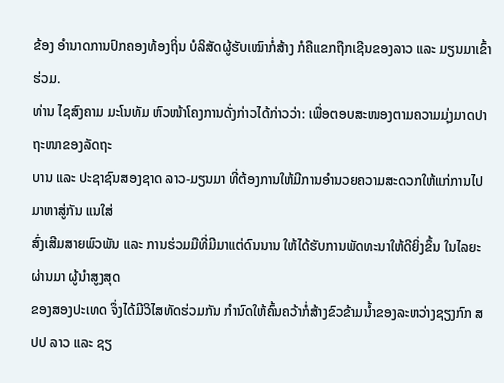ຂ້ອງ ອຳນາດການປົກຄອງທ້ອງຖິ່ນ ບໍລິສັດຜູ້ຮັບເໝົາກໍ່ສ້າງ ກໍຄືແຂກຖືກເຊີນຂອງລາວ ແລະ ມຽນມາເຂົ້າຮ່ວມ.
ທ່ານ ໄຊສົງຄາມ ມະໂນທັມ ຫົວໜ້າໂຄງການດັ່ງກ່າວໄດ້ກ່າວວ່າ: ເພື່ອຕອບສະໜອງຕາມຄວາມມຸ່ງມາດປາຖະໜາຂອງລັດຖະ
ບານ ແລະ ປະຊາຊົນສອງຊາດ ລາວ-ມຽນມາ ທີ່ຕ້ອງການໃຫ້ມີການອຳນວຍຄວາມສະດວກໃຫ້ແກ່ການໄປມາຫາສູ່ກັນ ແນໃສ່
ສົ່ງເສີມສາຍພົວພັນ ແລະ ການຮ່ວມມືທີ່ມີມາແຕ່ດົນນານ ໃຫ້ໄດ້ຮັບການພັດທະນາໃຫ້ດີຍິ່ງຂຶ້ນ ໃນໄລຍະຜ່ານມາ ຜູ້ນຳສູງສຸດ
ຂອງສອງປະເທດ ຈຶ່ງໄດ້ມີວິໄສທັດຮ່ວມກັນ ກຳນົດໃຫ້ຄົ້ນຄວ້າກໍ່ສ້າງຂົວຂ້າມນ້ຳຂອງລະຫວ່າງຊຽງກົກ ສປປ ລາວ ແລະ ຊຽ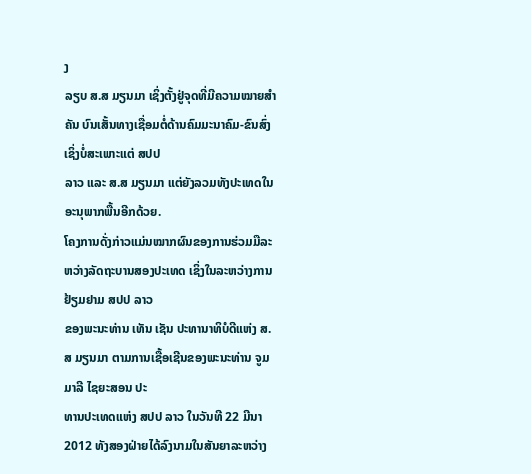ງ
ລຽບ ສ.ສ ມຽນມາ ເຊິ່ງຕັ້ງຢູ່ຈຸດທີ່ມີຄວາມໝາຍສຳຄັນ ບົນເສັ້ນທາງເຊື່ອມຕໍ່ດ້ານຄົມມະນາຄົມ-ຂົນສົ່ງ ເຊິ່ງບໍ່ສະເພາະແຕ່ ສປປ
ລາວ ແລະ ສ.ສ ມຽນມາ ແຕ່ຍັງລວມທັງປະເທດໃນອະນຸພາກພື້ນອີກດ້ວຍ.
ໂຄງການດັ່ງກ່າວແມ່ນໝາກຜົນຂອງການຮ່ວມມືລະຫວ່າງລັດຖະບານສອງປະເທດ ເຊິ່ງໃນລະຫວ່າງການຢ້ຽມຢາມ ສປປ ລາວ
ຂອງພະນະທ່ານ ເທັນ ເຊັນ ປະທານາທິບໍດີແຫ່ງ ສ.ສ ມຽນມາ ຕາມການເຊື້ອເຊີນຂອງພະນະທ່ານ ຈູມມາລີ ໄຊຍະສອນ ປະ
ທານປະເທດແຫ່ງ ສປປ ລາວ ໃນວັນທີ 22 ມີນາ 2012 ທັງສອງຝ່າຍໄດ້ລົງນາມໃນສັນຍາລະຫວ່າງ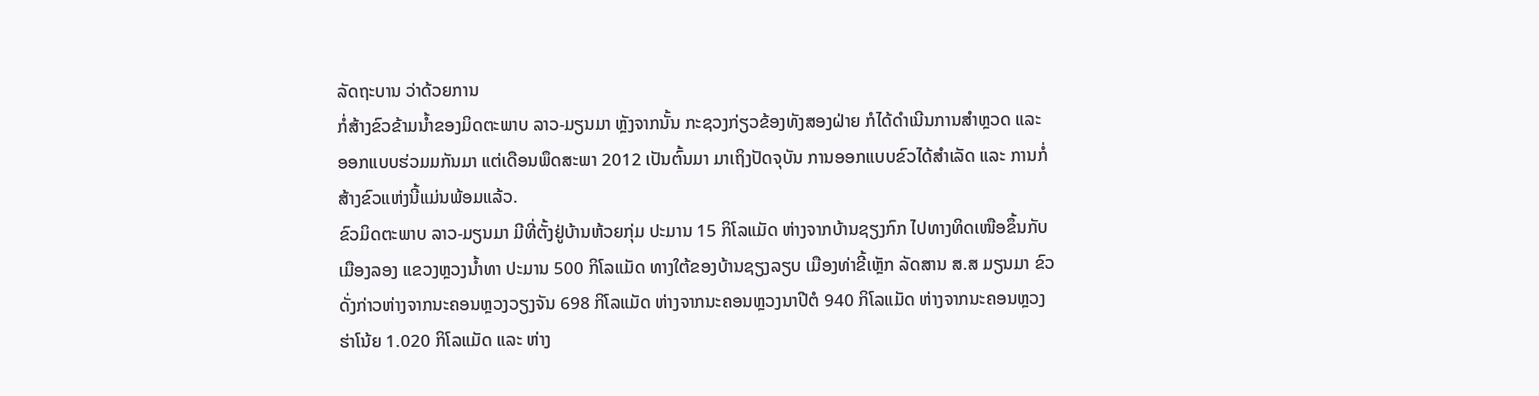ລັດຖະບານ ວ່າດ້ວຍການ
ກໍ່ສ້າງຂົວຂ້າມນ້ຳຂອງມິດຕະພາບ ລາວ-ມຽນມາ ຫຼັງຈາກນັ້ນ ກະຊວງກ່ຽວຂ້ອງທັງສອງຝ່າຍ ກໍໄດ້ດຳເນີນການສຳຫຼວດ ແລະ
ອອກແບບຮ່ວມມກັນມາ ແຕ່ເດືອນພຶດສະພາ 2012 ເປັນຕົ້ນມາ ມາເຖິງປັດຈຸບັນ ການອອກແບບຂົວໄດ້ສຳເລັດ ແລະ ການກໍ່
ສ້າງຂົວແຫ່ງນີ້ແມ່ນພ້ອມແລ້ວ.
ຂົວມິດຕະພາບ ລາວ-ມຽນມາ ມີທີ່ຕັ້ງຢູ່ບ້ານຫ້ວຍກຸ່ມ ປະມານ 15 ກິໂລແມັດ ຫ່າງຈາກບ້ານຊຽງກົກ ໄປທາງທິດເໜືອຂຶ້ນກັບ
ເມືອງລອງ ແຂວງຫຼວງນ້ຳທາ ປະມານ 500 ກິໂລແມັດ ທາງໃຕ້ຂອງບ້ານຊຽງລຽບ ເມືອງທ່າຂີ້ເຫຼັກ ລັດສານ ສ.ສ ມຽນມາ ຂົວ
ດັ່ງກ່າວຫ່າງຈາກນະຄອນຫຼວງວຽງຈັນ 698 ກິໂລແມັດ ຫ່າງຈາກນະຄອນຫຼວງນາປີຕໍ 940 ກິໂລແມັດ ຫ່າງຈາກນະຄອນຫຼວງ
ຮ່າໂນ້ຍ 1.020 ກິໂລແມັດ ແລະ ຫ່າງ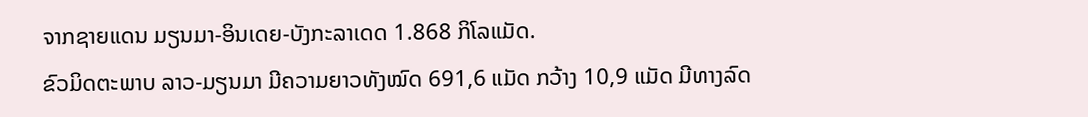ຈາກຊາຍແດນ ມຽນມາ-ອິນເດຍ-ບັງກະລາເດດ 1.868 ກິໂລແມັດ.
ຂົວມິດຕະພາບ ລາວ-ມຽນມາ ມີຄວາມຍາວທັງໝົດ 691,6 ແມັດ ກວ້າງ 10,9 ແມັດ ມີທາງລົດ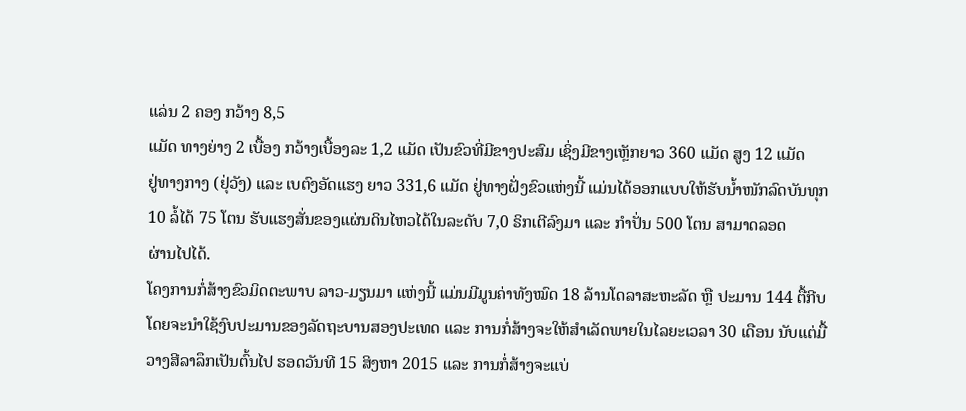ແລ່ນ 2 ຄອງ ກວ້າງ 8,5
ແມັດ ທາງຍ່າງ 2 ເບື້ອງ ກວ້າງເບື້ອງລະ 1,2 ແມັດ ເປັນຂົວທີ່ມີຂາງປະສົມ ເຊິ່ງມີຂາງເຫຼັກຍາວ 360 ແມັດ ສູງ 12 ແມັດ
ຢູ່ທາງກາງ (ຢຸ່ວັງ) ແລະ ເບຕົງອັດແຮງ ຍາວ 331,6 ແມັດ ຢູ່ທາງຝັ່ງຂົວແຫ່ງນີ້ ແມ່ນໄດ້ອອກແບບໃຫ້ຮັບນ້ຳໜັກລົດບັນທຸກ
10 ລໍ້ໄດ້ 75 ໂຕນ ຮັບແຮງສັ່ນຂອງແຜ່ນດິນໄຫວໄດ້ໃນລະດັບ 7,0 ຣິກເຕີລົງມາ ແລະ ກຳປັ່ນ 500 ໂຕນ ສາມາດລອດ
ຜ່ານໄປໄດ້.
ໂຄງການກໍ່ສ້າງຂົວມິດຕະພາບ ລາວ-ມຽນມາ ແຫ່ງນີ້ ແມ່ນມີມູນຄ່າທັງໝົດ 18 ລ້ານໂດລາສະຫະລັດ ຫຼື ປະມານ 144 ຕື້ກີບ
ໂດຍຈະນຳໃຊ້ງົບປະມານຂອງລັດຖະບານສອງປະເທດ ແລະ ການກໍ່ສ້າງຈະໃຫ້ສຳເລັດພາຍໃນໄລຍະເວລາ 30 ເດືອນ ນັບແຕ່ມື້
ວາງສີລາລຶກເປັນຕົ້ນໄປ ຮອດວັນທີ 15 ສິງຫາ 2015 ແລະ ການກໍ່ສ້າງຈະແບ່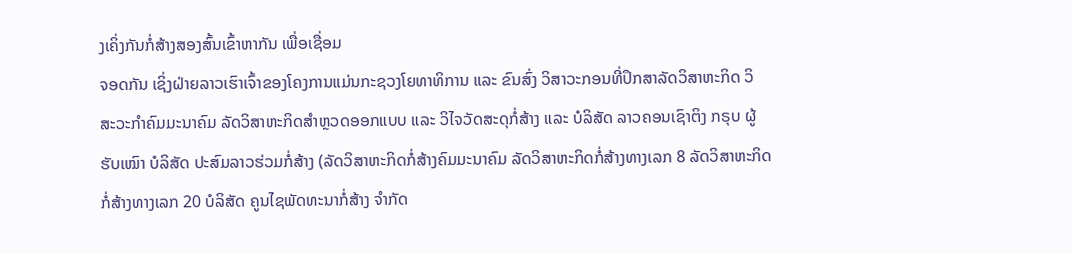ງເຄິ່ງກັນກໍ່ສ້າງສອງສົ້ນເຂົ້າຫາກັນ ເພື່ອເຊື່ອມ
ຈອດກັນ ເຊິ່ງຝ່າຍລາວເຮົາເຈົ້າຂອງໂຄງການແມ່ນກະຊວງໂຍທາທິການ ແລະ ຂົນສົ່ງ ວິສາວະກອນທີ່ປຶກສາລັດວິສາຫະກິດ ວິ
ສະວະກຳຄົມມະນາຄົມ ລັດວິສາຫະກິດສຳຫຼວດອອກແບບ ແລະ ວິໄຈວັດສະດຸກໍ່ສ້າງ ແລະ ບໍລິສັດ ລາວຄອນເຊົາຕິງ ກຣຸບ ຜູ້
ຮັບເໝົາ ບໍລິສັດ ປະສົມລາວຮ່ວມກໍ່ສ້າງ (ລັດວິສາຫະກິດກໍ່ສ້າງຄົມມະນາຄົມ ລັດວິສາຫະກິດກໍ່ສ້າງທາງເລກ 8 ລັດວິສາຫະກິດ
ກໍ່ສ້າງທາງເລກ 20 ບໍລິສັດ ຄູນໄຊພັດທະນາກໍ່ສ້າງ ຈຳກັດ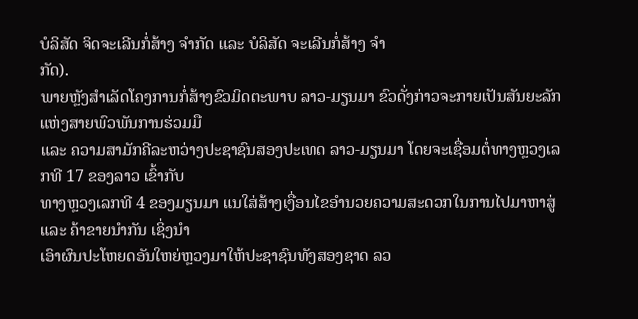ບໍລິສັດ ຈິດຈະເລີນກໍ່ສ້າງ ຈຳກັດ ແລະ ບໍລິສັດ ຈະເລີນກໍ່ສ້າງ ຈຳ
ກັດ).
ພາຍຫຼັງສຳເລັດໂຄງການກໍ່ສ້າງຂົວມິດຕະພາບ ລາວ-ມຽນມາ ຂົວດັ່ງກ່າວຈະກາຍເປັນສັນຍະລັກແຫ່ງສາຍພົວພັນການຮ່ວມມື
ແລະ ຄວາມສາມັກຄີລະຫວ່າງປະຊາຊົນສອງປະເທດ ລາວ-ມຽນມາ ໂດຍຈະເຊື່ອມຕໍ່ທາງຫຼວງເລກທີ 17 ຂອງລາວ ເຂົ້າກັບ
ທາງຫຼວງເລກທີ 4 ຂອງມຽນມາ ແນໃສ່ສ້າງເງື່ອນໄຂອຳນວຍຄວາມສະດວກໃນການໄປມາຫາສູ່ ແລະ ຄ້າຂາຍນຳກັນ ເຊິ່ງນຳ
ເອົາຜົນປະໂຫຍດອັນໃຫຍ່ຫຼວງມາໃຫ້ປະຊາຊົນທັງສອງຊາດ ລວ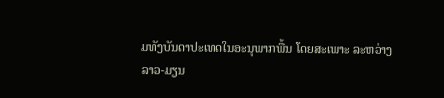ມທັງບັນດາປະເທດໃນອະນຸພາກພື້ນ ໂດຍສະເພາະ ລະຫວ່າງ
ລາວ-ມຽນ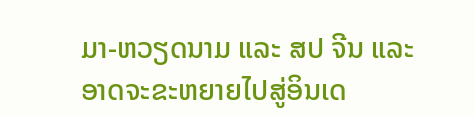ມາ-ຫວຽດນາມ ແລະ ສປ ຈີນ ແລະ ອາດຈະຂະຫຍາຍໄປສູ່ອິນເດ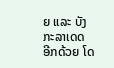ຍ ແລະ ບັງກະລາເດດ ອີກດ້ວຍ ໂດ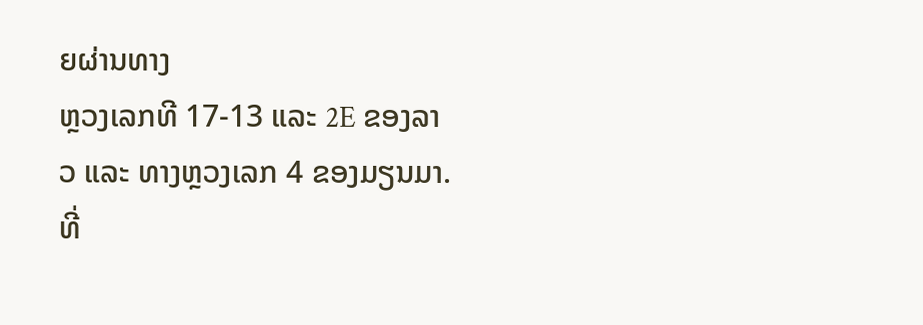ຍຜ່ານທາງ
ຫຼວງເລກທີ 17-13 ແລະ 2E ຂອງລາວ ແລະ ທາງຫຼວງເລກ 4 ຂອງມຽນມາ.
ທີ່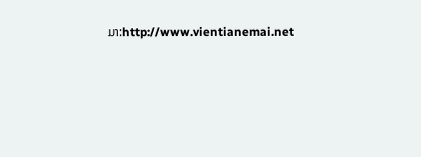ມາ:http://www.vientianemai.net